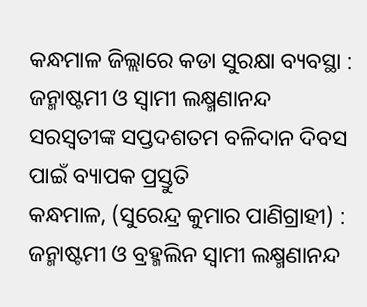କନ୍ଧମାଳ ଜିଲ୍ଲାରେ କଡା ସୁରକ୍ଷା ବ୍ୟବସ୍ଥା : ଜନ୍ମାଷ୍ଟମୀ ଓ ସ୍ୱାମୀ ଲକ୍ଷ୍ମଣାନନ୍ଦ ସରସ୍ୱତୀଙ୍କ ସପ୍ତଦଶତମ ବଳିଦାନ ଦିବସ ପାଇଁ ବ୍ୟାପକ ପ୍ରସ୍ତୁତି
କନ୍ଧମାଳ, (ସୁରେନ୍ଦ୍ର କୁମାର ପାଣିଗ୍ରାହୀ) : ଜନ୍ମାଷ୍ଟମୀ ଓ ବ୍ରହ୍ମଲିନ ସ୍ୱାମୀ ଲକ୍ଷ୍ମଣାନନ୍ଦ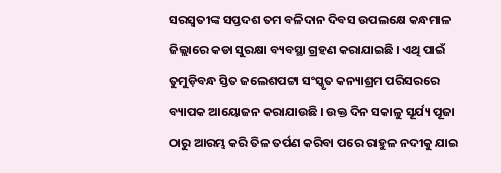ସରସ୍ୱତୀଙ୍କ ସପ୍ତଦଶ ତମ ବଳିଦାନ ଦିବସ ଉପଲକ୍ଷେ କନ୍ଧମାଳ ଜିଲ୍ଲାରେ କଡା ସୁରକ୍ଷା ବ୍ୟବସ୍ଥା ଗ୍ରହଣ କରାଯାଇଛି । ଏଥି ପାଇଁ ତୁମୁଡ଼ିବନ୍ଧ ସ୍ତିତ ଜଲେଶପଟ୍ଟା ସଂସ୍କୃତ କନ୍ୟାଶ୍ରମ ପରିସରରେ ବ୍ୟାପକ ଆୟୋଜନ କରାଯାଉଛି । ଉକ୍ତ ଦିନ ସକାଳୁ ସୂର୍ଯ୍ୟ ପୂଜା ଠାରୁ ଆରମ୍ଭ କରି ତିଳ ତର୍ପଣ କରିବା ପରେ ରାହୁଳ ନଦୀକୁ ଯାଇ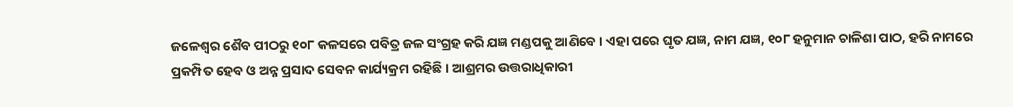ଜଳେଶ୍ଵର ଶୈବ ପୀଠରୁ ୧୦୮ କଳସରେ ପବିତ୍ର ଜଳ ସଂଗ୍ରହ କରି ଯଜ୍ଞ ମଣ୍ଡପକୁ ଆଣିବେ । ଏହା ପରେ ଘୃତ ଯଜ୍ଞ, ନାମ ଯଜ୍ଞ, ୧୦୮ ହନୁମାନ ଚାଳିଶା ପାଠ, ହରି ନାମରେ ପ୍ରକମ୍ପିତ ହେବ ଓ ଅନ୍ନ ପ୍ରସାଦ ସେବନ କାର୍ଯ୍ୟକ୍ରମ ରହିଛି । ଆଶ୍ରମର ଉତ୍ତରାଧିକାରୀ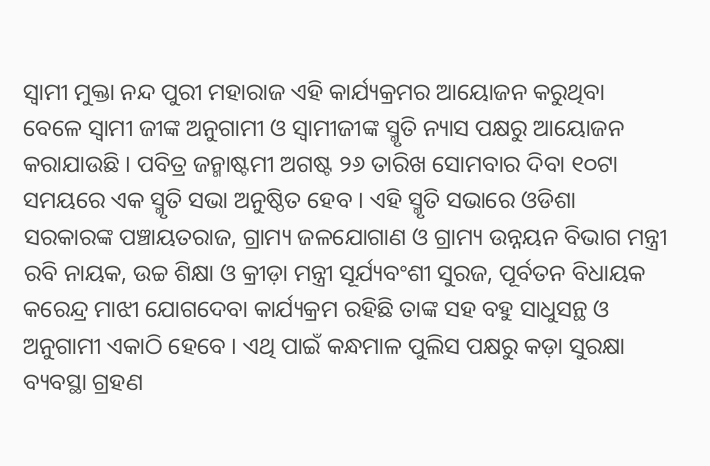ସ୍ୱାମୀ ମୁକ୍ତା ନନ୍ଦ ପୁରୀ ମହାରାଜ ଏହି କାର୍ଯ୍ୟକ୍ରମର ଆୟୋଜନ କରୁଥିବା ବେଳେ ସ୍ୱାମୀ ଜୀଙ୍କ ଅନୁଗାମୀ ଓ ସ୍ୱାମୀଜୀଙ୍କ ସ୍ମୃତି ନ୍ୟାସ ପକ୍ଷରୁ ଆୟୋଜନ କରାଯାଉଛି । ପବିତ୍ର ଜନ୍ମାଷ୍ଟମୀ ଅଗଷ୍ଟ ୨୬ ତାରିଖ ସୋମବାର ଦିବା ୧୦ଟା ସମୟରେ ଏକ ସ୍ମୃତି ସଭା ଅନୁଷ୍ଠିତ ହେବ । ଏହି ସ୍ମୃତି ସଭାରେ ଓଡିଶା ସରକାରଙ୍କ ପଞ୍ଚାୟତରାଜ, ଗ୍ରାମ୍ୟ ଜଳଯୋଗାଣ ଓ ଗ୍ରାମ୍ୟ ଉନ୍ନୟନ ବିଭାଗ ମନ୍ତ୍ରୀ ରବି ନାୟକ, ଉଚ୍ଚ ଶିକ୍ଷା ଓ କ୍ରୀଡ଼ା ମନ୍ତ୍ରୀ ସୂର୍ଯ୍ୟବଂଶୀ ସୁରଜ, ପୂର୍ବତନ ବିଧାୟକ କରେନ୍ଦ୍ର ମାଝୀ ଯୋଗଦେବା କାର୍ଯ୍ୟକ୍ରମ ରହିଛି ତାଙ୍କ ସହ ବହୁ ସାଧୁସନ୍ଥ ଓ ଅନୁଗାମୀ ଏକାଠି ହେବେ । ଏଥି ପାଇଁ କନ୍ଧମାଳ ପୁଲିସ ପକ୍ଷରୁ କଡ଼ା ସୁରକ୍ଷା ବ୍ୟବସ୍ଥା ଗ୍ରହଣ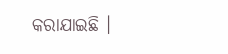କରାଯାଇଛି ।